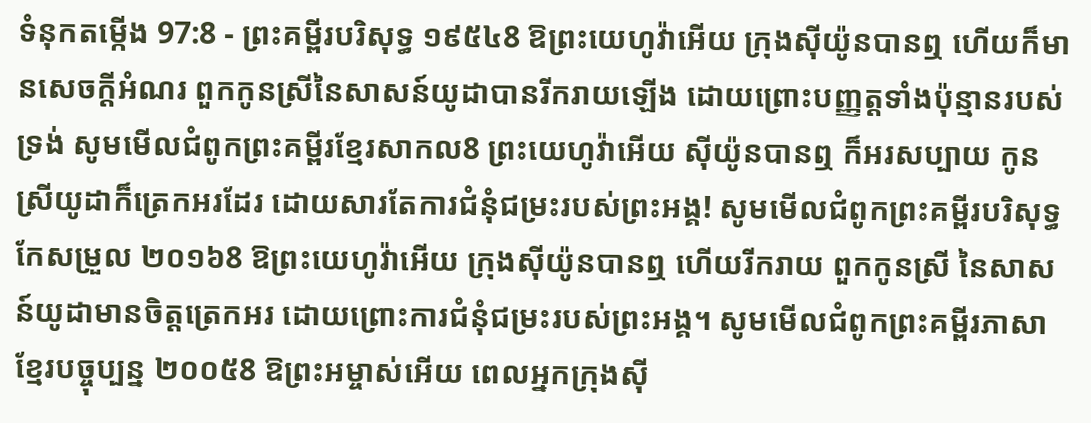ទំនុកតម្កើង 97:8 - ព្រះគម្ពីរបរិសុទ្ធ ១៩៥៤8 ឱព្រះយេហូវ៉ាអើយ ក្រុងស៊ីយ៉ូនបានឮ ហើយក៏មានសេចក្ដីអំណរ ពួកកូនស្រីនៃសាសន៍យូដាបានរីករាយឡើង ដោយព្រោះបញ្ញត្តទាំងប៉ុន្មានរបស់ទ្រង់ សូមមើលជំពូកព្រះគម្ពីរខ្មែរសាកល8 ព្រះយេហូវ៉ាអើយ ស៊ីយ៉ូនបានឮ ក៏អរសប្បាយ កូនស្រីយូដាក៏ត្រេកអរដែរ ដោយសារតែការជំនុំជម្រះរបស់ព្រះអង្គ! សូមមើលជំពូកព្រះគម្ពីរបរិសុទ្ធកែសម្រួល ២០១៦8 ឱព្រះយេហូវ៉ាអើយ ក្រុងស៊ីយ៉ូនបានឮ ហើយរីករាយ ពួកកូនស្រី នៃសាសន៍យូដាមានចិត្តត្រេកអរ ដោយព្រោះការជំនុំជម្រះរបស់ព្រះអង្គ។ សូមមើលជំពូកព្រះគម្ពីរភាសាខ្មែរបច្ចុប្បន្ន ២០០៥8 ឱព្រះអម្ចាស់អើយ ពេលអ្នកក្រុងស៊ី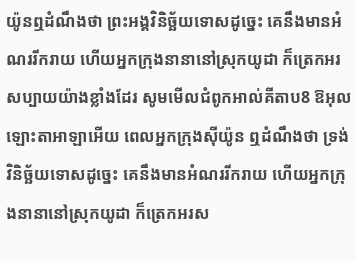យ៉ូនឮដំណឹងថា ព្រះអង្គវិនិច្ឆ័យទោសដូច្នេះ គេនឹងមានអំណររីករាយ ហើយអ្នកក្រុងនានានៅស្រុកយូដា ក៏ត្រេកអរសប្បាយយ៉ាងខ្លាំងដែរ សូមមើលជំពូកអាល់គីតាប8 ឱអុលឡោះតាអាឡាអើយ ពេលអ្នកក្រុងស៊ីយ៉ូន ឮដំណឹងថា ទ្រង់វិនិច្ឆ័យទោសដូច្នេះ គេនឹងមានអំណររីករាយ ហើយអ្នកក្រុងនានានៅស្រុកយូដា ក៏ត្រេកអរស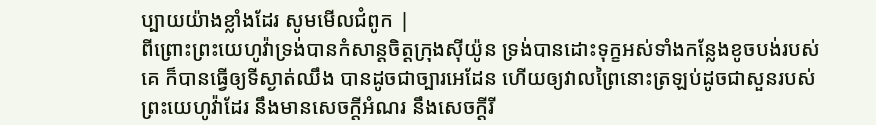ប្បាយយ៉ាងខ្លាំងដែរ សូមមើលជំពូក |
ពីព្រោះព្រះយេហូវ៉ាទ្រង់បានកំសាន្តចិត្តក្រុងស៊ីយ៉ូន ទ្រង់បានដោះទុក្ខអស់ទាំងកន្លែងខូចបង់របស់គេ ក៏បានធ្វើឲ្យទីស្ងាត់ឈឹង បានដូចជាច្បារអេដែន ហើយឲ្យវាលព្រៃនោះត្រឡប់ដូចជាសួនរបស់ព្រះយេហូវ៉ាដែរ នឹងមានសេចក្ដីអំណរ នឹងសេចក្ដីរី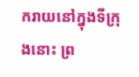ករាយនៅក្នុងទីក្រុងនោះ ព្រ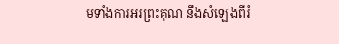មទាំងការអរព្រះគុណ នឹងសំឡេងពីរំ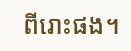ពីរោះផង។